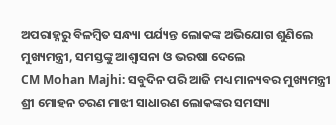ଅପରାହ୍ନରୁ ବିଳମ୍ବିତ ସନ୍ଧ୍ୟା ପର୍ଯ୍ୟନ୍ତ ଲୋକଙ୍କ ଅଭିଯୋଗ ଶୁଣିଲେ ମୁଖ୍ୟମନ୍ତ୍ରୀ, ସମସ୍ତଙ୍କୁ ଆଶ୍ଵାସନା ଓ ଭରଷା ଦେଲେ
CM Mohan Majhi: ସବୁଦିନ ପରି ଆଜି ମଧ୍ୟ ମାନ୍ୟବର ମୁଖ୍ୟମନ୍ତ୍ରୀ ଶ୍ରୀ ମୋହନ ଚରଣ ମାଝୀ ସାଧାରଣ ଲୋକଙ୍କର ସମସ୍ୟା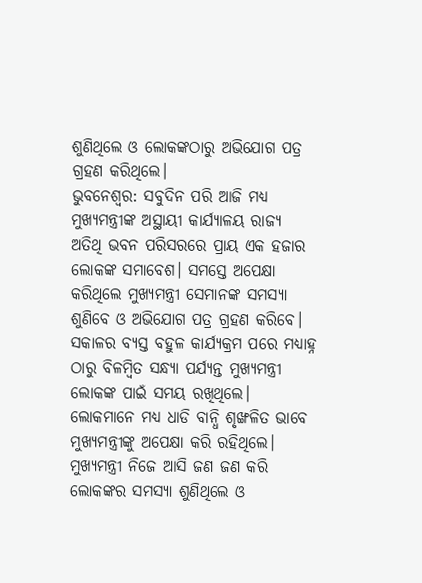ଶୁଣିଥିଲେ ଓ ଲୋକଙ୍କଠାରୁ ଅଭିଯୋଗ ପତ୍ର ଗ୍ରହଣ କରିଥିଲେ।
ଭୁବନେଶ୍ୱର: ସବୁଦିନ ପରି ଆଜି ମଧ୍ୟ ମୁଖ୍ୟମନ୍ତ୍ରୀଙ୍କ ଅସ୍ଥାୟୀ କାର୍ଯ୍ୟାଳୟ ରାଜ୍ୟ ଅତିଥି ଭବନ ପରିସରରେ ପ୍ରାୟ ଏକ ହଜାର ଲୋକଙ୍କ ସମାବେଶ। ସମସ୍ତେ ଅପେକ୍ଷା କରିଥିଲେ ମୁଖ୍ୟମନ୍ତ୍ରୀ ସେମାନଙ୍କ ସମସ୍ୟା ଶୁଣିବେ ଓ ଅଭିଯୋଗ ପତ୍ର ଗ୍ରହଣ କରିବେ। ସକାଳର ବ୍ୟସ୍ତ ବହୁଳ କାର୍ଯ୍ୟକ୍ରମ ପରେ ମଧ୍ୟାହ୍ନ ଠାରୁ ବିଳମ୍ବିତ ସନ୍ଧ୍ୟା ପର୍ଯ୍ୟନ୍ତ ମୁଖ୍ୟମନ୍ତ୍ରୀ ଲୋକଙ୍କ ପାଇଁ ସମୟ ରଖିଥିଲେ। ଲୋକମାନେ ମଧ୍ୟ ଧାଡି ବାନ୍ଧି ଶୃଙ୍ଖଳିତ ଭାବେ ମୁଖ୍ୟମନ୍ତ୍ରୀଙ୍କୁ ଅପେକ୍ଷା କରି ରହିଥିଲେ।
ମୁଖ୍ୟମନ୍ତ୍ରୀ ନିଜେ ଆସି ଜଣ ଜଣ କରି ଲୋକଙ୍କର ସମସ୍ୟା ଶୁଣିଥିଲେ ଓ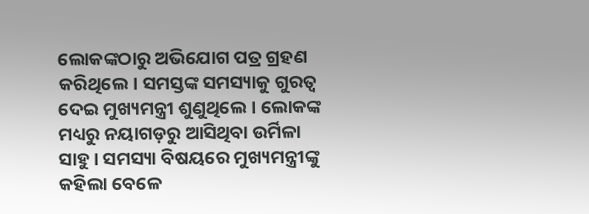ଲୋକଙ୍କଠାରୁ ଅଭିଯୋଗ ପତ୍ର ଗ୍ରହଣ କରିଥିଲେ। ସମସ୍ତଙ୍କ ସମସ୍ୟାକୁ ଗୁରତ୍ଵ ଦେଇ ମୁଖ୍ୟମନ୍ତ୍ରୀ ଶୁଣୁଥିଲେ। ଲୋକଙ୍କ ମଧ୍ୟରୁ ନୟାଗଡ଼ରୁ ଆସିଥିବା ଉର୍ମିଳା ସାହୁ। ସମସ୍ୟା ବିଷୟରେ ମୁଖ୍ୟମନ୍ତ୍ରୀଙ୍କୁ କହିଲା ବେଳେ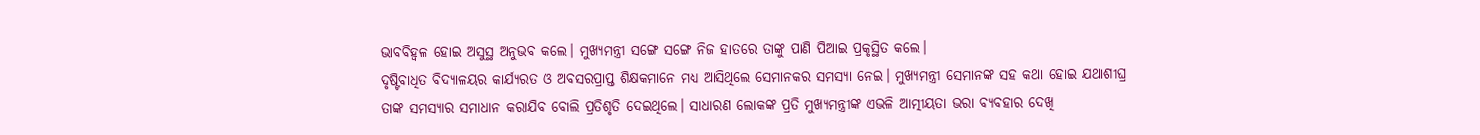ଭାବବିହ୍ଵଳ ହୋଇ ଅସୁସ୍ଥ ଅନୁଭବ କଲେ। ମୁଖ୍ୟମନ୍ତ୍ରୀ ସଙ୍ଗେ ସଙ୍ଗେ ନିଜ ହାତରେ ତାଙ୍କୁ ପାଣି ପିଆଇ ପ୍ରକୃସ୍ଥିତ କଲେ।
ଦୃଷ୍ଟିବାଧିତ ବିଦ୍ୟାଳୟର କାର୍ଯ୍ୟରତ ଓ ଅବସରପ୍ରାପ୍ତ ଶିକ୍ଷକମାନେ ମଧ୍ୟ ଆସିଥିଲେ ସେମାନକର ସମସ୍ୟା ନେଇ। ମୁଖ୍ୟମନ୍ତ୍ରୀ ସେମାନଙ୍କ ସହ କଥା ହୋଇ ଯଥାଶୀଘ୍ର ତାଙ୍କ ସମସ୍ୟାର ସମାଧାନ କରାଯିବ ବୋଲି ପ୍ରତିଶୃତି ଦେଇଥିଲେ। ସାଧାରଣ ଲୋକଙ୍କ ପ୍ରତି ମୁଖ୍ୟମନ୍ତ୍ରୀଙ୍କ ଏଭଳି ଆତ୍ମୀୟତା ଭରା ବ୍ୟବହାର ଦେଖି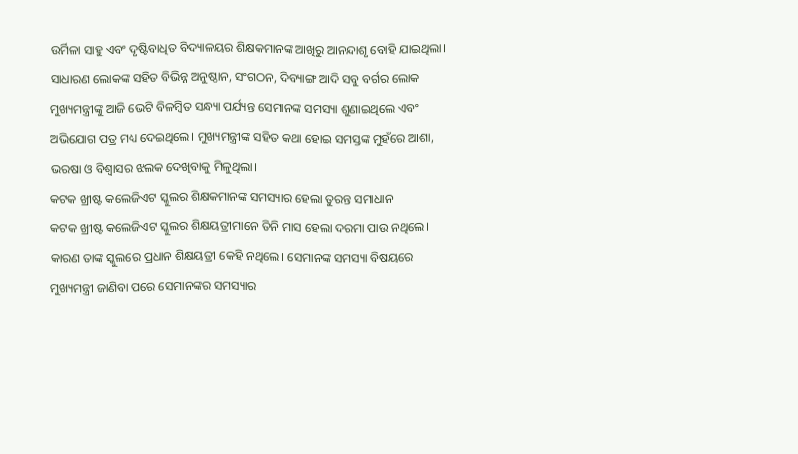ଉର୍ମିଳା ସାହୁ ଏବଂ ଦୃଷ୍ଟିବାଧିତ ବିଦ୍ୟାଳୟର ଶିକ୍ଷକମାନଙ୍କ ଆଖିରୁ ଆନନ୍ଦାଶୃ ବୋହି ଯାଇଥିଲା।
ସାଧାରଣ ଲୋକଙ୍କ ସହିତ ବିଭିନ୍ନ ଅନୁଷ୍ଠାନ, ସଂଗଠନ, ଦିବ୍ୟାଙ୍ଗ ଆଦି ସବୁ ବର୍ଗର ଲୋକ ମୁଖ୍ୟମନ୍ତ୍ରୀଙ୍କୁ ଆଜି ଭେଟି ବିଳମ୍ବିତ ସନ୍ଧ୍ୟା ପର୍ଯ୍ୟନ୍ତ ସେମାନଙ୍କ ସମସ୍ୟା ଶୁଣାଇଥିଲେ ଏବଂ ଅଭିଯୋଗ ପତ୍ର ମଧ୍ୟ ଦେଇଥିଲେ। ମୁଖ୍ୟମନ୍ତ୍ରୀଙ୍କ ସହିତ କଥା ହୋଇ ସମସ୍ତଙ୍କ ମୁହଁରେ ଆଶା, ଭରଷା ଓ ବିଶ୍ଵାସର ଝଲକ ଦେଖିବାକୁ ମିଳୁଥିଲା।
କଟକ ଖ୍ରୀଷ୍ଟ କଲେଜିଏଟ ସ୍କୁଲର ଶିକ୍ଷକମାନଙ୍କ ସମସ୍ୟାର ହେଲା ତୁରନ୍ତ ସମାଧାନ
କଟକ ଖ୍ରୀଷ୍ଟ କଲେଜିଏଟ ସ୍କୁଲର ଶିକ୍ଷୟତ୍ରୀମାନେ ତିନି ମାସ ହେଲା ଦରମା ପାଉ ନଥିଲେ। କାରଣ ତାଙ୍କ ସ୍କୁଲରେ ପ୍ରଧାନ ଶିକ୍ଷୟତ୍ରୀ କେହି ନଥିଲେ। ସେମାନଙ୍କ ସମସ୍ୟା ବିଷୟରେ ମୁଖ୍ୟମନ୍ତ୍ରୀ ଜାଣିବା ପରେ ସେମାନଙ୍କର ସମସ୍ୟାର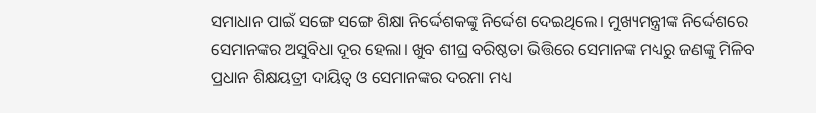ସମାଧାନ ପାଇଁ ସଙ୍ଗେ ସଙ୍ଗେ ଶିକ୍ଷା ନିର୍ଦ୍ଦେଶକଙ୍କୁ ନିର୍ଦ୍ଦେଶ ଦେଇଥିଲେ। ମୁଖ୍ୟମନ୍ତ୍ରୀଙ୍କ ନିର୍ଦ୍ଦେଶରେ ସେମାନଙ୍କର ଅସୁବିଧା ଦୂର ହେଲା। ଖୁବ ଶୀଘ୍ର ବରିଷ୍ଠତା ଭିତ୍ତିରେ ସେମାନଙ୍କ ମଧ୍ୟରୁ ଜଣଙ୍କୁ ମିଳିବ ପ୍ରଧାନ ଶିକ୍ଷୟତ୍ରୀ ଦାୟିତ୍ଵ ଓ ସେମାନଙ୍କର ଦରମା ମଧ୍ୟ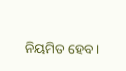ନିୟମିତ ହେବ।